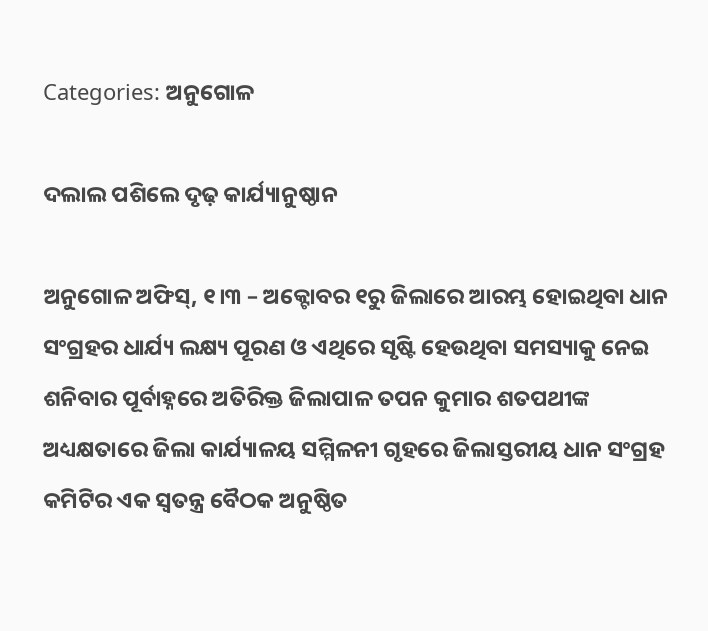Categories: ଅନୁଗୋଳ

ଦଲାଲ ପଶିଲେ ଦୃଢ଼ କାର୍ଯ୍ୟାନୁଷ୍ଠାନ

ଅନୁଗୋଳ ଅଫିସ୍‌, ୧।୩ – ଅକ୍ଟୋବର ୧ରୁ ଜିଲାରେ ଆରମ୍ଭ ହୋଇଥିବା ଧାନ ସଂଗ୍ରହର ଧାର୍ଯ୍ୟ ଲକ୍ଷ୍ୟ ପୂରଣ ଓ ଏଥିରେ ସୃଷ୍ଟି ହେଉଥିବା ସମସ୍ୟାକୁ ନେଇ ଶନିବାର ପୂର୍ବାହ୍ନରେ ଅତିରିକ୍ତ ଜିଲାପାଳ ତପନ କୁମାର ଶତପଥୀଙ୍କ ଅଧ୍ୟକ୍ଷତାରେ ଜିଲା କାର୍ଯ୍ୟାଳୟ ସମ୍ମିଳନୀ ଗୃହରେ ଜିଲାସ୍ତରୀୟ ଧାନ ସଂଗ୍ରହ କମିଟିର ଏକ ସ୍ବତନ୍ତ୍ର ବୈଠକ ଅନୁଷ୍ଠିତ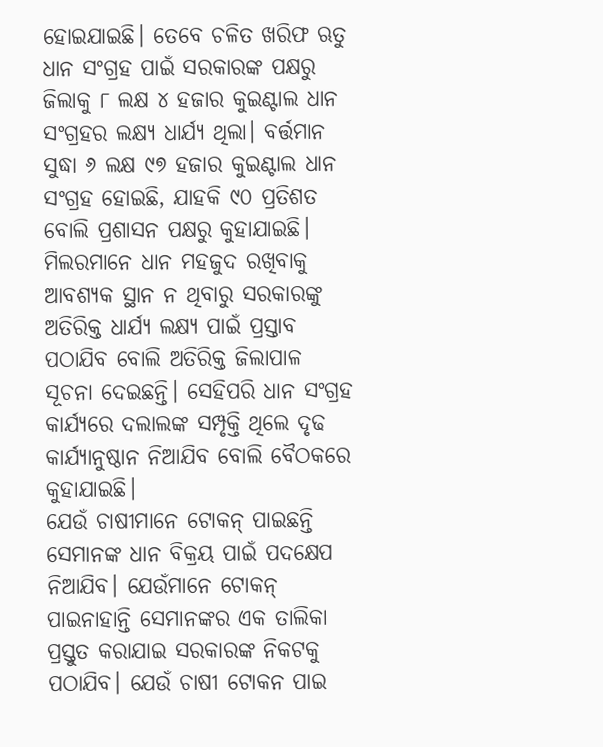ହୋଇଯାଇଛି। ତେବେ ଚଳିତ ଖରିଫ ଋତୁ ଧାନ ସଂଗ୍ରହ ପାଇଁ ସରକାରଙ୍କ ପକ୍ଷରୁ ଜିଲାକୁ ୮ ଲକ୍ଷ ୪ ହଜାର କୁଇଣ୍ଟାଲ ଧାନ ସଂଗ୍ରହର ଲକ୍ଷ୍ୟ ଧାର୍ଯ୍ୟ ଥିଲା। ବର୍ତ୍ତମାନ ସୁଦ୍ଧା ୬ ଲକ୍ଷ ୯୭ ହଜାର କୁଇଣ୍ଟାଲ ଧାନ ସଂଗ୍ରହ ହୋଇଛି, ଯାହକି ୯୦ ପ୍ରତିଶତ ବୋଲି ପ୍ରଶାସନ ପକ୍ଷରୁ କୁହାଯାଇଛି। ମିଲରମାନେ ଧାନ ମହଜୁଦ ରଖିବାକୁ ଆବଶ୍ୟକ ସ୍ଥାନ ନ ଥିବାରୁ ସରକାରଙ୍କୁ ଅତିରିକ୍ତ ଧାର୍ଯ୍ୟ ଲକ୍ଷ୍ୟ ପାଇଁ ପ୍ରସ୍ତାବ ପଠାଯିବ ବୋଲି ଅତିରିକ୍ତ ଜିଲାପାଳ ସୂଚନା ଦେଇଛନ୍ତି। ସେହିପରି ଧାନ ସଂଗ୍ରହ କାର୍ଯ୍ୟରେ ଦଲାଲଙ୍କ ସମ୍ପୃକ୍ତି ଥିଲେ ଦୃଢ କାର୍ଯ୍ୟାନୁଷ୍ଠାନ ନିଆଯିବ ବୋଲି ବୈଠକରେ କୁହାଯାଇଛି।
ଯେଉଁ ଚାଷୀମାନେ ଟୋକନ୍‌ ପାଇଛନ୍ତି ସେମାନଙ୍କ ଧାନ ବିକ୍ରୟ ପାଇଁ ପଦକ୍ଷେପ ନିଆଯିବ। ଯେଉଁମାନେ ଟୋକନ୍‌ ପାଇନାହାନ୍ତି ସେମାନଙ୍କର ଏକ ତାଲିକା ପ୍ରସ୍ତୁତ କରାଯାଇ ସରକାରଙ୍କ ନିକଟକୁ ପଠାଯିବ। ଯେଉଁ ଚାଷୀ ଟୋକନ ପାଇ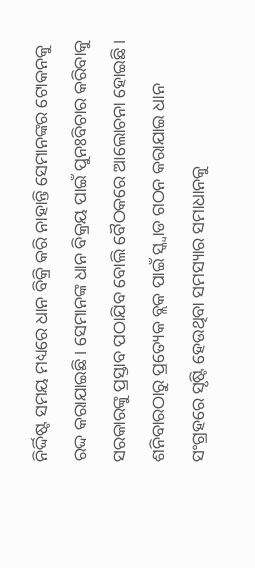ନିର୍ଦ୍ଦିଷ୍ଟ ସମୟ ମଧ୍ୟରେ ଧାନ ବିକ୍ରି କରି ନାହାନ୍ତି ସେମାନଙ୍କର ଟୋକନକୁ ରଦ୍ଦ କରାଯାଇଛି। ସେମାନଙ୍କ ଧାନ ବିକ୍ରୟ ପାଇଁ ପୁନଃବିଚାର କରିବାକୁ ସରକାରଙ୍କୁ ପ୍ରସ୍ତାବ ପଠାଯିବ ବୋଲି ବୈଠକରେ ଆଲୋଚନା ହୋଇଛି। ଶନିବାରଠାରୁ ପ୍ରତ୍ୟେକ ବ୍ଲକ ପାଇଁ ସ୍କ୍ବାଡ ଗଠନ କରାଯାଇ ଧାନ ସଂଗ୍ରହରେ ସୃଷ୍ଟି ହେଉଥିବା ସମସ୍ୟାର ସମାଧାନକୁ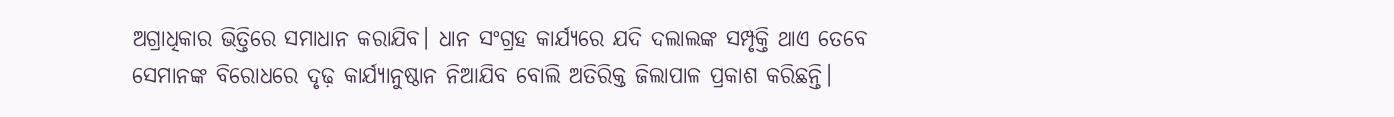ଅଗ୍ରାଧିକାର ଭିତ୍ତିରେ ସମାଧାନ କରାଯିବ। ଧାନ ସଂଗ୍ରହ କାର୍ଯ୍ୟରେ ଯଦି ଦଲାଲଙ୍କ ସମ୍ପୃକ୍ତି ଥାଏ ତେବେ ସେମାନଙ୍କ ବିରୋଧରେ ଦୃଢ଼ କାର୍ଯ୍ୟାନୁଷ୍ଠାନ ନିଆଯିବ ବୋଲି ଅତିରିକ୍ତ ଜିଲାପାଳ ପ୍ରକାଶ କରିଛନ୍ତି।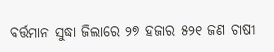ବର୍ତ୍ତମାନ ସୁଦ୍ଧା ଜିଲାରେ ୨୭ ହଜାର ୫୨୧ ଜଣ ଚାଷୀ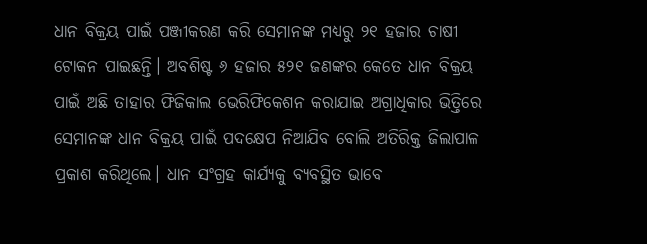ଧାନ ବିକ୍ରୟ ପାଇଁ ପଞ୍ଜୀକରଣ କରି ସେମାନଙ୍କ ମଧ୍ୟରୁ ୨୧ ହଜାର ଚାଷୀ ଟୋକନ ପାଇଛନ୍ତି। ଅବଶିଷ୍ଟ ୬ ହଜାର ୫୨୧ ଜଣଙ୍କର କେତେ ଧାନ ବିକ୍ରୟ ପାଇଁ ଅଛି ତାହାର ଫିଜିକାଲ ଭେରିଫିକେଶନ କରାଯାଇ ଅଗ୍ରାଧିକାର ଭିତ୍ତିରେ ସେମାନଙ୍କ ଧାନ ବିକ୍ରୟ ପାଇଁ ପଦକ୍ଷେପ ନିଆଯିବ ବୋଲି ଅତିରିକ୍ତ ଜିଲାପାଳ ପ୍ରକାଶ କରିଥିଲେ। ଧାନ ସଂଗ୍ରହ କାର୍ଯ୍ୟକୁ ବ୍ୟବସ୍ଥିତ ଭାବେ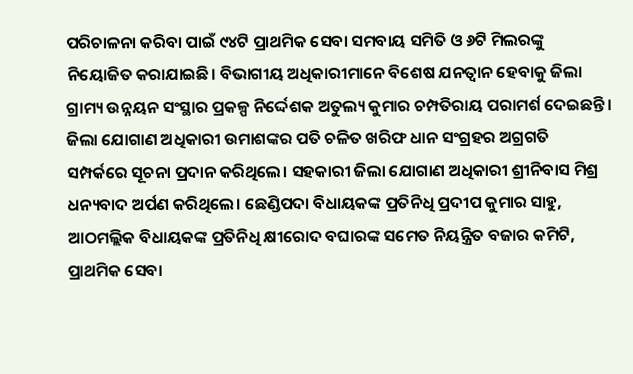ପରିଚାଳନା କରିବା ପାଇଁ ୯୪ଟି ପ୍ରାଥମିକ ସେବା ସମବାୟ ସମିତି ଓ ୬ଟି ମିଲରଙ୍କୁ ନିୟୋଜିତ କରାଯାଇଛି। ବିଭାଗୀୟ ଅଧିକାରୀମାନେ ବିଶେଷ ଯନତ୍ବାନ ହେବାକୁ ଜିଲା ଗ୍ରାମ୍ୟ ଉନ୍ନୟନ ସଂସ୍ଥାର ପ୍ରକଳ୍ପ ନିର୍ଦ୍ଦେଶକ ଅତୁଲ୍ୟ କୁମାର ଚମ୍ପତିରାୟ ପରାମର୍ଶ ଦେଇଛନ୍ତି। ଜିଲା ଯୋଗାଣ ଅଧିକାରୀ ଉମାଶଙ୍କର ପତି ଚଳିତ ଖରିଫ ଧାନ ସଂଗ୍ରହର ଅଗ୍ରଗତି ସମ୍ପର୍କରେ ସୂଚନା ପ୍ରଦାନ କରିଥିଲେ। ସହକାରୀ ଜିଲା ଯୋଗାଣ ଅଧିକାରୀ ଶ୍ରୀନିବାସ ମିଶ୍ର ଧନ୍ୟବାଦ ଅର୍ପଣ କରିଥିଲେ। ଛେଣ୍ଡିପଦା ବିଧାୟକଙ୍କ ପ୍ରତିନିଧି ପ୍ରଦୀପ କୁମାର ସାହୁ, ଆଠମଲ୍ଲିକ ବିଧାୟକଙ୍କ ପ୍ରତିନିଧି କ୍ଷୀରୋଦ ବଘାରଙ୍କ ସମେତ ନିୟନ୍ତ୍ରିତ ବଜାର କମିଟି, ପ୍ରାଥମିକ ସେବା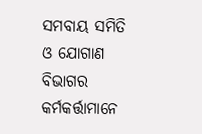ସମବାୟ ସମିତି ଓ ଯୋଗାଣ ବିଭାଗର କର୍ମକର୍ତ୍ତାମାନେ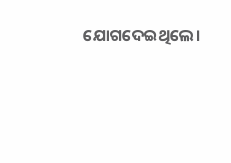ଯୋଗଦେଇଥିଲେ।